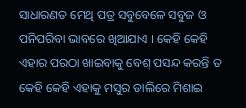ସାଧାରଣତ ମେଥି ପତ୍ର ସବୁବେଳେ ସବୁଜ ଓ ପନିପରିବା ଭାବରେ ଖିଆଯାଏ । କେହି କେହି ଏହାର ପରଠା ଖାଇବାକୁ ବେଶ୍ ପସନ୍ଦ କରନ୍ତି ତ କେହି କେହି ଏହାକୁ ମସୁର ଡାଲିରେ ମିଶାଇ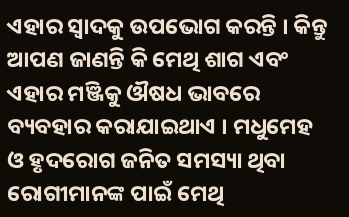ଏହାର ସ୍ୱାଦକୁ ଉପଭୋଗ କରନ୍ତି । କିନ୍ତୁ ଆପଣ ଜାଣନ୍ତି କି ମେଥି ଶାଗ ଏବଂ ଏହାର ମଞ୍ଜିକୁ ଔଷଧ ଭାବରେ ବ୍ୟବହାର କରାଯାଇଥାଏ । ମଧୁମେହ ଓ ହୃଦରୋଗ ଜନିତ ସମସ୍ୟା ଥିବା ରୋଗୀମାନଙ୍କ ପାଇଁ ମେଥି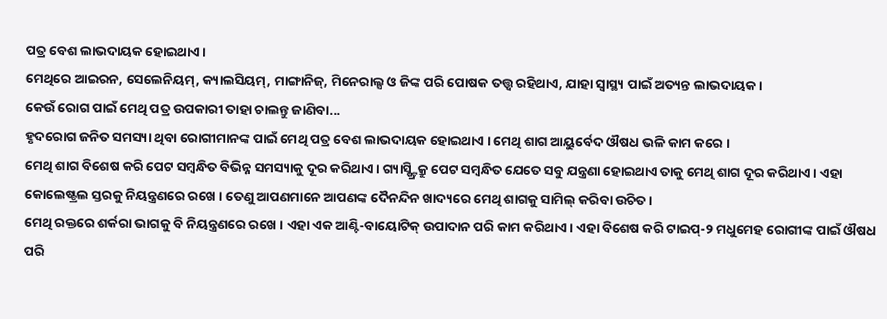ପତ୍ର ବେଶ ଲାଭଦାୟକ ହୋଇଥାଏ ।
ମେଥିରେ ଆଇରନ, ସେଲେନିୟମ୍, କ୍ୟାଲସିୟମ୍, ମାଙ୍ଗାନିଜ୍, ମିନେରାଲ୍ସ ଓ ଜିଙ୍କ ପରି ପୋଷକ ତତ୍ତ୍ୱ ରହିଥାଏ, ଯାହା ସ୍ୱାସ୍ଥ୍ୟ ପାଇଁ ଅତ୍ୟନ୍ତ ଲାଭଦାୟକ ।
କେଉଁ ରୋଗ ପାଇଁ ମେଥି ପତ୍ର ଉପକାରୀ ତାହା ଚାଲନ୍ତୁ ଜାଣିବା...
ହୃଦରୋଗ ଜନିତ ସମସ୍ୟା ଥିବା ରୋଗୀମାନଙ୍କ ପାଇଁ ମେଥି ପତ୍ର ବେଶ ଲାଭଦାୟକ ହୋଇଥାଏ । ମେଥି ଶାଗ ଆୟୁର୍ବେଦ ଔଷଧ ଭଳି କାମ କରେ ।
ମେଥି ଶାଗ ବିଶେଷ କରି ପେଟ ସମ୍ବନ୍ଧିତ ବିଭିନ୍ନ ସମସ୍ୟାକୁ ଦୂର କରିଥାଏ । ଗ୍ୟାସ୍ଷ୍ଟ୍ରିକ୍ରୁ ପେଟ ସମ୍ବନ୍ଧିତ ଯେତେ ସବୁ ଯନ୍ତ୍ରଣା ହୋଇଥାଏ ତାକୁ ମେଥି ଶାଗ ଦୂର କରିଥାଏ । ଏହା କୋଲେଷ୍ଟ୍ରଲ ସ୍ତରକୁ ନିୟନ୍ତ୍ରଣରେ ରଖେ । ତେଣୁ ଆପଣମାନେ ଆପଣଙ୍କ ଦୈନନ୍ଦିନ ଖାଦ୍ୟରେ ମେଥି ଶାଗକୁ ସାମିଲ୍ କରିବା ଉଚିତ ।
ମେଥି ରକ୍ତରେ ଶର୍କରା ଭାଗକୁ ବି ନିୟନ୍ତ୍ରଣରେ ରଖେ । ଏହା ଏକ ଆଣ୍ଟି-ବାୟୋଟିକ୍ ଉପାଦାନ ପରି କାମ କରିଥାଏ । ଏହା ବିଶେଷ କରି ଟାଇପ୍-୨ ମଧୁମେହ ରୋଗୀଙ୍କ ପାଇଁ ଔଷଧ ପରି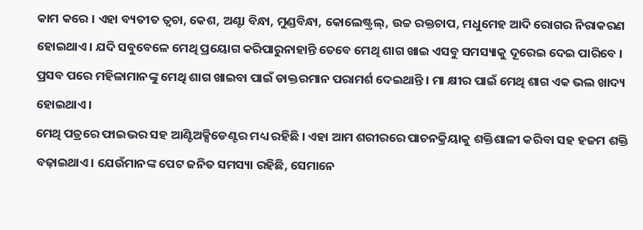କାମ କରେ । ଏହା ବ୍ୟତୀତ ତ୍ୱଚା, କେଶ, ଅଣ୍ଟା ବିନ୍ଧା, ମୁଣ୍ଡବିନ୍ଧା, କୋଲେଷ୍ଟ୍ରଲ୍, ଉଚ୍ଚ ରକ୍ତଚାପ, ମଧୁମେହ ଆଦି ରୋଗର ନିରାକରଣ ହୋଇଥାଏ । ଯଦି ସବୁବେଳେ ମେଥି ପ୍ରୟୋଗ କରିପାରୁନାହାନ୍ତି ତେବେ ମେଥି ଶାଗ ଖାଇ ଏସବୁ ସମସ୍ୟାକୁ ଦୂରେଇ ଦେଇ ପାରିବେ ।
ପ୍ରସବ ପରେ ମହିଳାମାନଙ୍କୁ ମେଥି ଶାଗ ଖାଇବା ପାଇଁ ଡାକ୍ତରମାନ ପରାମର୍ଶ ଦେଇଥାନ୍ତି । ମା କ୍ଷୀର ପାଇଁ ମେଥି ଶାଗ ଏକ ଭଲ ଖାଦ୍ୟ ହୋଇଥାଏ ।
ମେଥି ପତ୍ରରେ ଫାଇଭର ସହ ଆଣ୍ଟିଅକ୍ସିଡେଣ୍ଟର ମଧ୍ୟ ରହିଛି । ଏହା ଆମ ଶରୀରରେ ପାଚନକ୍ରିୟାକୁ ଶକ୍ତିଶାଳୀ କରିବା ସହ ହଜମ ଶକ୍ତି ବଢ଼ାଇଥାଏ। ଯେଉଁମାନଙ୍କ ପେଟ ଜନିତ ସମସ୍ୟା ରହିଛି, ସେମାନେ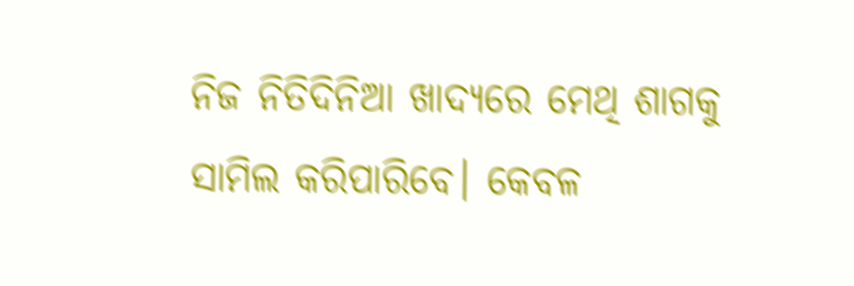ନିଜ ନିତିଦିନିଆ ଖାଦ୍ୟରେ ମେଥି ଶାଗକୁ ସାମିଲ କରିପାରିବେ। କେବଳ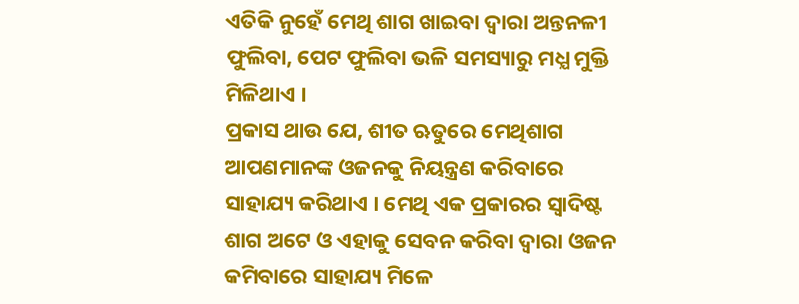ଏତିକି ନୁହେଁ ମେଥି ଶାଗ ଖାଇବା ଦ୍ୱାରା ଅନ୍ତନଳୀ ଫୁଲିବା, ପେଟ ଫୁଲିବା ଭଳି ସମସ୍ୟାରୁ ମଧ୍ଯ ମୁକ୍ତି ମିଳିଥାଏ ।
ପ୍ରକାସ ଥାଉ ଯେ, ଶୀତ ଋତୁରେ ମେଥିଶାଗ ଆପଣମାନଙ୍କ ଓଜନକୁ ନିୟନ୍ତ୍ରଣ କରିବାରେ ସାହାଯ୍ୟ କରିଥାଏ । ମେଥି ଏକ ପ୍ରକାରର ସ୍ୱାଦିଷ୍ଟ ଶାଗ ଅଟେ ଓ ଏହାକୁ ସେବନ କରିବା ଦ୍ୱାରା ଓଜନ କମିବାରେ ସାହାଯ୍ୟ ମିଳେ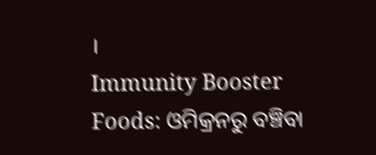।
Immunity Booster Foods: ଓମିକ୍ରନରୁ ବଞ୍ଚିବା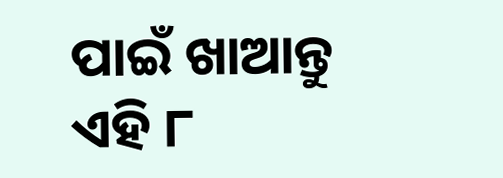ପାଇଁ ଖାଆନ୍ତୁ ଏହି ୮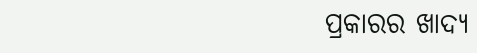ପ୍ରକାରର ଖାଦ୍ୟ